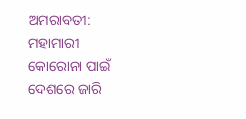ଅମରାବତୀ: ମହାମାରୀ କୋରୋନା ପାଇଁ ଦେଶରେ ଜାରି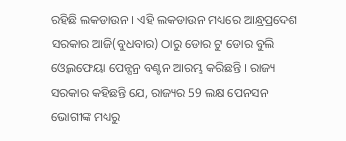ରହିଛି ଲକଡାଉନ । ଏହି ଲକଡାଉନ ମଧ୍ୟରେ ଆନ୍ଧ୍ରପ୍ରଦେଶ ସରକାର ଆଜି(ବୁଧବାର) ଠାରୁ ଡୋର ଟୁ ଡୋର ବୁଲି ଓ୍ବେଲଫେୟା ପେନ୍ସନ୍ର ବଣ୍ଟନ ଆରମ୍ଭ କରିଛନ୍ତି । ରାଜ୍ୟ ସରକାର କହିଛନ୍ତି ଯେ, ରାଜ୍ୟର 59 ଲକ୍ଷ ପେନସନ ଭୋଗୀଙ୍କ ମଧ୍ୟରୁ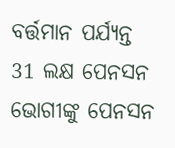ବର୍ତ୍ତମାନ ପର୍ଯ୍ୟନ୍ତ 31 ଲକ୍ଷ ପେନସନ ଭୋଗୀଙ୍କୁ ପେନସନ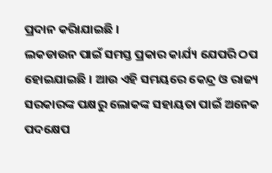ପ୍ରଦାନ କରିାଯାଇଛି ।
ଲକଡାଉନ ପାଇଁ ସମସ୍ତ ପ୍ରକାର କାର୍ଯ୍ୟ ଯେପରି ଠପ ହୋଇଯାଇଛି । ଆଉ ଏହି ସମୟରେ କେନ୍ଦ୍ର ଓ ରାଜ୍ୟ ସରକାରଙ୍କ ପକ୍ଷରୁ ଲୋକଙ୍କ ସହାୟତା ପାଇଁ ଅନେକ ପଦକ୍ଷେପ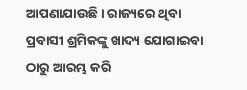ଆପଣାଯାଉଛି । ରାଜ୍ୟରେ ଥିବା ପ୍ରବାସୀ ଶ୍ରମିକଙ୍କୁ ଖାଦ୍ୟ ଯୋଗାଇବା ଠାରୁ ଆରମ୍ଭ କରି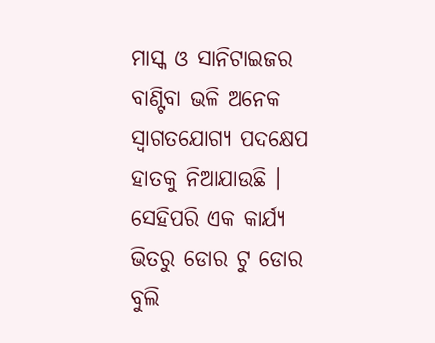ମାସ୍କ ଓ ସାନିଟାଇଜର ବାଣ୍ଟିବା ଭଳି ଅନେକ ସ୍ବାଗତଯୋଗ୍ୟ ପଦକ୍ଷେପ ହାତକୁ ନିଆଯାଉଛି ।
ସେହିପରି ଏକ କାର୍ଯ୍ୟ ଭିତରୁ ଡୋର ଟୁ ଡୋର ବୁଲି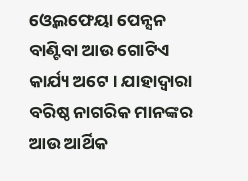ଓ୍ବେଲଫେୟା ପେନ୍ସନ ବାଣ୍ଟିବା ଆଉ ଗୋଟିଏ କାର୍ଯ୍ୟ ଅଟେ । ଯାହାଦ୍ବାରା ବରିଷ୍ଠ ନାଗରିକ ମାନଙ୍କର ଆଉ ଆର୍ଥିକ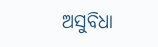ଅସୁବିଧା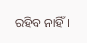ରହିବ ନାହିଁ ।